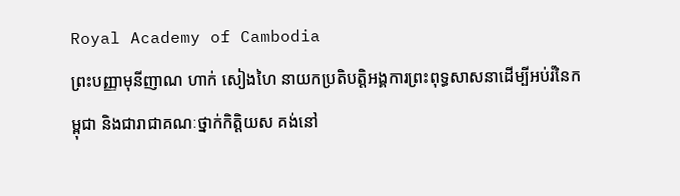Royal Academy of Cambodia
ព្រះបញ្ញាមុនីញាណ ហាក់ សៀងហៃ នាយកប្រតិបត្តិអង្គការព្រះពុទ្ធសាសនាដើម្បីអប់រំនៃកម្ពុជា និងជារាជាគណៈថ្នាក់កិត្តិយស គង់នៅ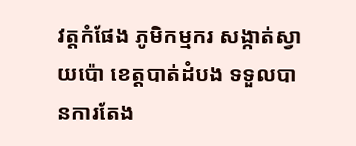វត្តកំផែង ភូមិកម្មករ សង្កាត់ស្វាយប៉ោ ខេត្តបាត់ដំបង ទទួលបានការតែង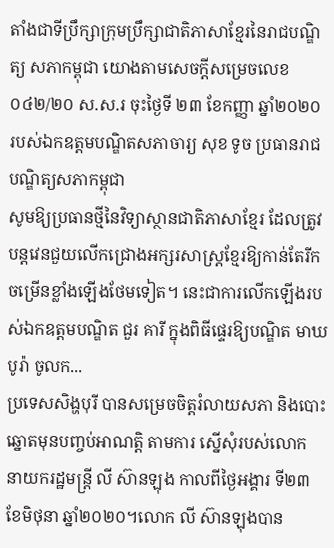តាំងជាទីប្រឹក្សាក្រុមប្រឹក្សាជាតិភាសាខ្មែរនៃរាជបណ្ឌិត្យ សភាកម្ពុជា យោងតាមសេចក្តីសម្រេចលេខ ០៤២/២០ ស.ស.រ ចុះថ្ងៃទី ២៣ ខែកញ្ញា ឆ្នាំ២០២០ របស់ឯកឧត្តមបណ្ឌិតសភាចារ្យ សុខ ទូច ប្រធានរាជបណ្ឌិត្យសភាកម្ពុជា
សូមឱ្យប្រធានថ្មីនៃវិទ្យាស្ថានជាតិភាសាខ្មែរ ដែលត្រូវបន្តវេនជួយលើកជ្រោងអក្សរសាស្ត្រខ្មែរឱ្យកាន់តែរីកចម្រើនខ្លាំងឡើងថែមទៀត។ នេះជាការលើកឡើងរបស់ឯកឧត្ដមបណ្ឌិត ជួរ គារី ក្នុងពិធីផ្ទេរឱ្យបណ្ឌិត មាឃ បូរ៉ា ចូលក...
ប្រទេសសិង្ហបុរី បានសម្រេចចិត្តរំលាយសភា និងបោះឆ្នោតមុនបញ្ចប់អាណត្តិ តាមការ ស្នើសុំរបស់លោក នាយករដ្ឋមន្ត្រី លី ស៊ានឡុង កាលពីថ្ងៃអង្គារ ទី២៣ ខែមិថុនា ឆ្នាំ២០២០។លោក លី ស៊ានឡុងបាន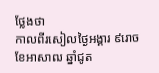ថ្លែងថា
កាលពីរសៀលថ្ងៃអង្គារ ៩រោច ខែអាសាឍ ឆ្នាំជូត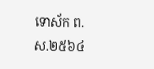ទោស័ក ព.ស.២៥៦៤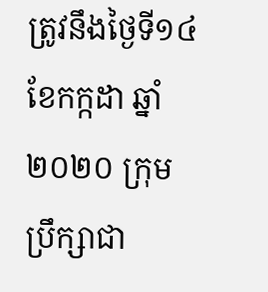ត្រូវនឹងថ្ងៃទី១៤ ខែកក្កដា ឆ្នាំ២០២០ ក្រុមប្រឹក្សាជា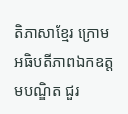តិភាសាខ្មែរ ក្រោមអធិបតីភាពឯកឧត្តមបណ្ឌិត ជួរ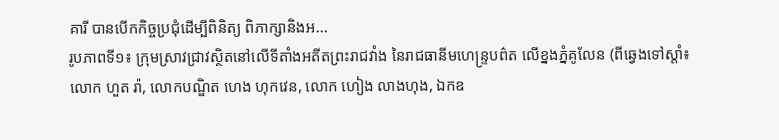គារី បានបើកកិច្ចប្រជុំដើម្បីពិនិត្យ ពិភាក្សានិងអ...
រូបភាពទី១៖ ក្រុមស្រាវជ្រាវស្ថិតនៅលើទីតាំងអតីតព្រះរាជវាំង នៃរាជធានីមហេន្រ្ទបព៌ត លើខ្នងភ្នំគូលែន (ពីឆ្វេងទៅស្តាំ៖ លោក ហួត រ៉ា, លោកបណ្ឌិត ហេង ហុកវេន, លោក ហៀង លាងហុង, ឯកឧ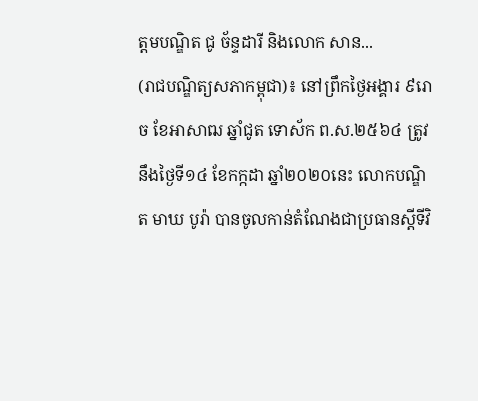ត្តមបណ្ឌិត ជូ ច័ន្ទដារី និងលោក សាន...
(រាជបណ្ឌិត្យសភាកម្ពុជា)៖ នៅព្រឹកថ្ងៃអង្គារ ៩រោច ខែអាសាឍ ឆ្នាំជូត ទោស័ក ព.ស.២៥៦៤ ត្រូវនឹងថ្ងៃទី១៤ ខែកក្កដា ឆ្នាំ២០២០នេះ លោកបណ្ឌិត មាឃ បូរ៉ា បានចូលកាន់តំណែងជាប្រធានស្តីទីវិ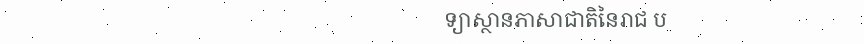ទ្យាស្ថានភាសាជាតិនៃរាជ ប